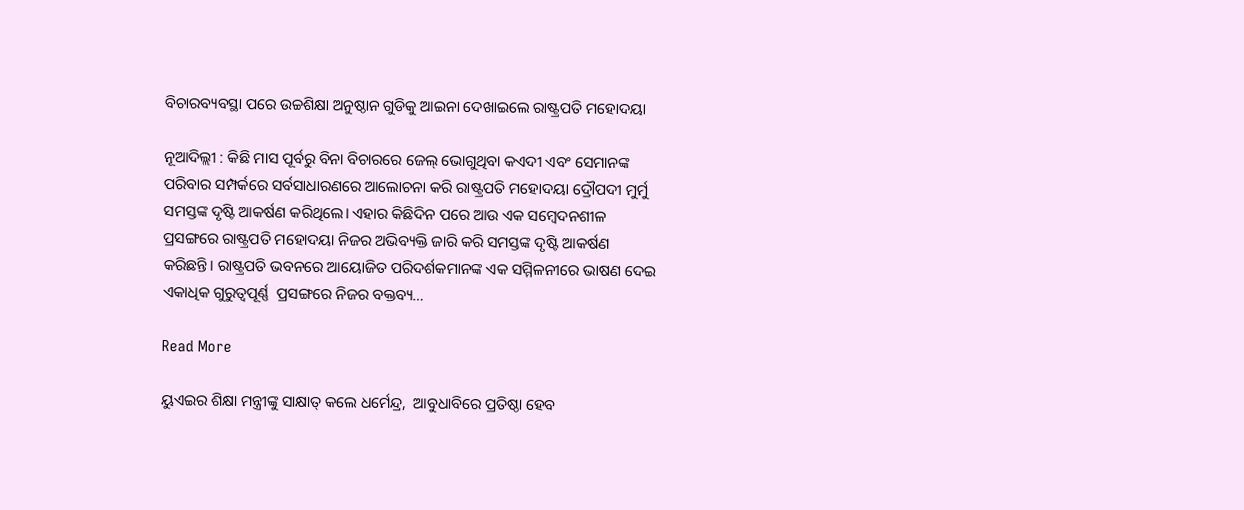ବିଚାରବ୍ୟବସ୍ଥା ପରେ ଉଚ୍ଚଶିକ୍ଷା ଅନୁଷ୍ଠାନ ଗୁଡିକୁ ଆଇନା ଦେଖାଇଲେ ରାଷ୍ଟ୍ରପତି ମହୋଦୟା

ନୂଆଦିଲ୍ଲୀ : କିଛି ମାସ ପୂର୍ବରୁ ବିନା ବିଚାରରେ ଜେଲ୍ ଭୋଗୁଥିବା କଏଦୀ ଏବଂ ସେମାନଙ୍କ ପରିବାର ସମ୍ପର୍କରେ ସର୍ବସାଧାରଣରେ ଆଲୋଚନା କରି ରାଷ୍ଟ୍ରପତି ମହୋଦୟା ଦ୍ରୌପଦୀ ମୁର୍ମୁ ସମସ୍ତଙ୍କ ଦୃଷ୍ଟି ଆକର୍ଷଣ କରିଥିଲେ। ଏହାର କିଛିଦିନ ପରେ ଆଉ ଏକ ସମ୍ବେଦନଶୀଳ ପ୍ରସଙ୍ଗରେ ରାଷ୍ଟ୍ରପତି ମହୋଦୟା ନିଜର ଅଭିବ୍ୟକ୍ତି ଜାରି କରି ସମସ୍ତଙ୍କ ଦୃଷ୍ଟି ଆକର୍ଷଣ କରିଛନ୍ତି। ରାଷ୍ଟ୍ରପତି ଭବନରେ ଆୟୋଜିତ ପରିଦର୍ଶକମାନଙ୍କ ଏକ ସମ୍ମିଳନୀରେ ଭାଷଣ ଦେଇ ଏକାଧିକ ଗୁରୁତ୍ୱପୂର୍ଣ୍ଣ  ପ୍ରସଙ୍ଗରେ ନିଜର ବକ୍ତବ୍ୟ…

Read More

ୟୁଏଇର ଶିକ୍ଷା ମନ୍ତ୍ରୀଙ୍କୁ ସାକ୍ଷାତ୍ କଲେ ଧର୍ମେନ୍ଦ୍ର,  ଆବୁଧାବିରେ ପ୍ରତିଷ୍ଠା ହେବ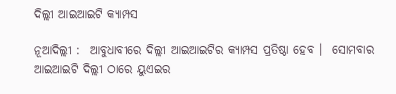ଦିଲ୍ଲୀ ଆଇଆଇଟି କ୍ୟାମ୍ପସ

ନୂଆଦିଲ୍ଲୀ :  ଆବୁଧାବୀରେ ଦିଲ୍ଲୀ ଆଇଆଇଟିର କ୍ୟାମ୍ପସ ପ୍ରତିଷ୍ଠା ହେବ ।  ସୋମବାର ଆଇଆଇଟି ଦିଲ୍ଲୀ ଠାରେ ୟୁଏଇର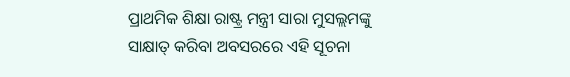ପ୍ରାଥମିକ ଶିକ୍ଷା ରାଷ୍ଟ୍ର ମନ୍ତ୍ରୀ ସାରା ମୁସଲ୍ଲମଙ୍କୁ ସାକ୍ଷାତ୍ କରିବା ଅବସରରେ ଏହି ସୂଚନା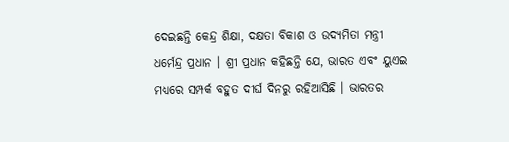ଦେଇଛନ୍ତି କେନ୍ଦ୍ର ଶିକ୍ଷା, ଦକ୍ଷତା ବିକାଶ ଓ ଉଦ୍ୟମିତା ମନ୍ତ୍ରୀ ଧର୍ମେନ୍ଦ୍ର ପ୍ରଧାନ । ଶ୍ରୀ ପ୍ରଧାନ କହିଛନ୍ତି ଯେ, ଭାରତ ଏବଂ ୟୁଏଇ ମଧ୍ୟରେ ସମ୍ପର୍କ ବହୁତ ଦୀର୍ଘ ଦିନରୁ ରହିଆସିଛି । ଭାରତର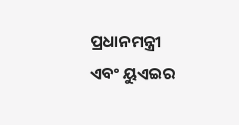ପ୍ରଧାନମନ୍ତ୍ରୀ ଏବଂ ୟୁଏଇର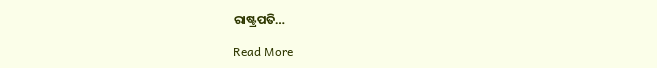ରାଷ୍ଟ୍ରପତି…

Read More